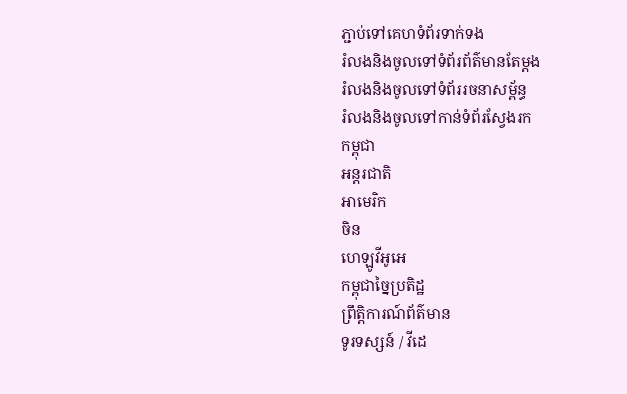ភ្ជាប់ទៅគេហទំព័រទាក់ទង
រំលងនិងចូលទៅទំព័រព័ត៌មានតែម្តង
រំលងនិងចូលទៅទំព័ររចនាសម្ព័ន្ធ
រំលងនិងចូលទៅកាន់ទំព័រស្វែងរក
កម្ពុជា
អន្តរជាតិ
អាមេរិក
ចិន
ហេឡូវីអូអេ
កម្ពុជាច្នៃប្រតិដ្ឋ
ព្រឹត្តិការណ៍ព័ត៌មាន
ទូរទស្សន៍ / វីដេ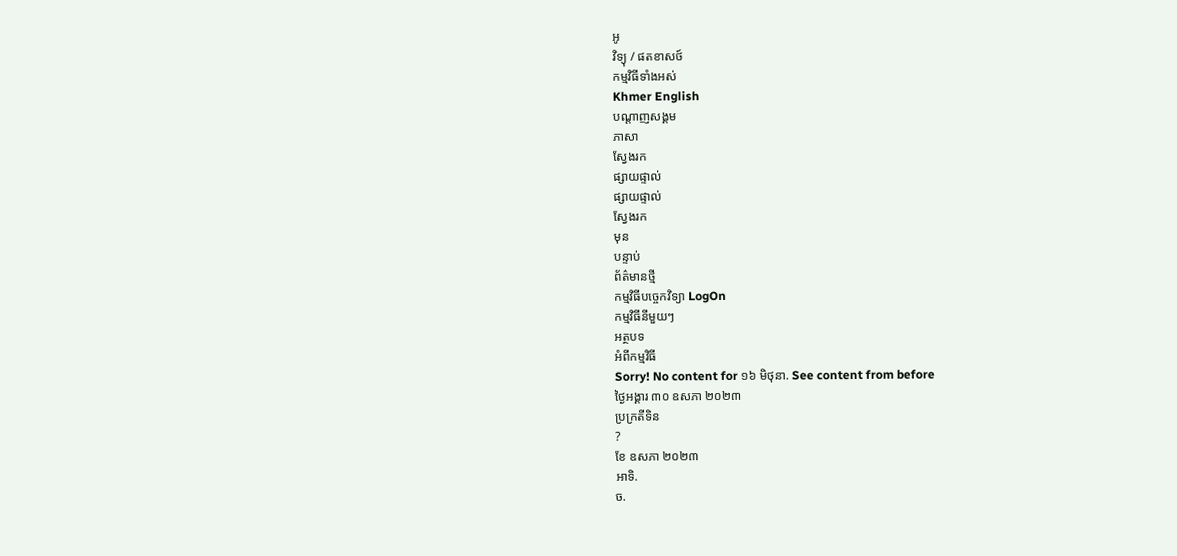អូ
វិទ្យុ / ផតខាសថ៍
កម្មវិធីទាំងអស់
Khmer English
បណ្តាញសង្គម
ភាសា
ស្វែងរក
ផ្សាយផ្ទាល់
ផ្សាយផ្ទាល់
ស្វែងរក
មុន
បន្ទាប់
ព័ត៌មានថ្មី
កម្មវិធីបច្ចេកវិទ្យា LogOn
កម្មវិធីនីមួយៗ
អត្ថបទ
អំពីកម្មវិធី
Sorry! No content for ១៦ មិថុនា. See content from before
ថ្ងៃអង្គារ ៣០ ឧសភា ២០២៣
ប្រក្រតីទិន
?
ខែ ឧសភា ២០២៣
អាទិ.
ច.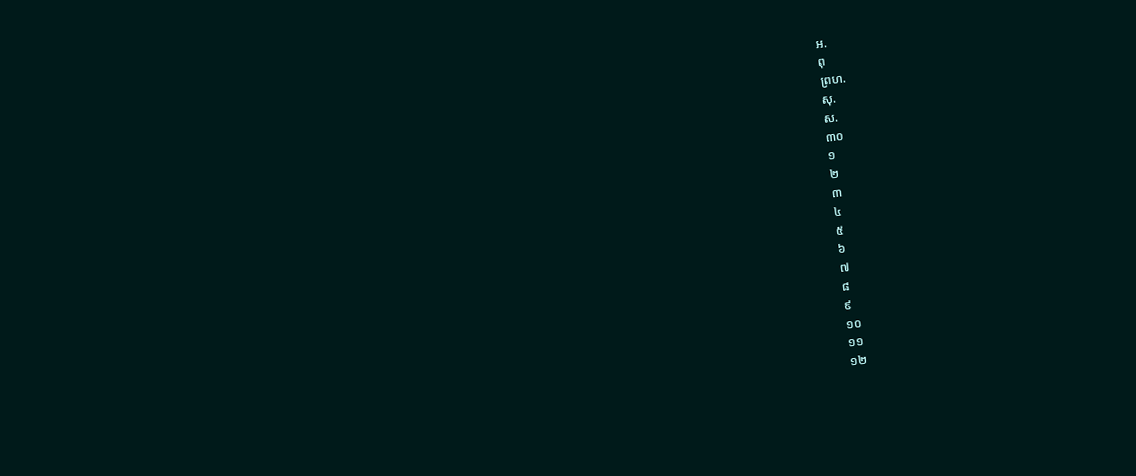អ.
ពុ
ព្រហ.
សុ.
ស.
៣០
១
២
៣
៤
៥
៦
៧
៨
៩
១០
១១
១២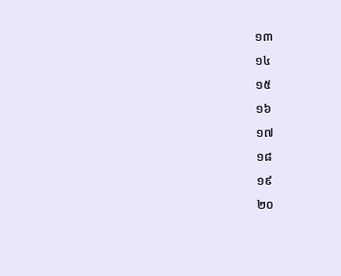១៣
១៤
១៥
១៦
១៧
១៨
១៩
២០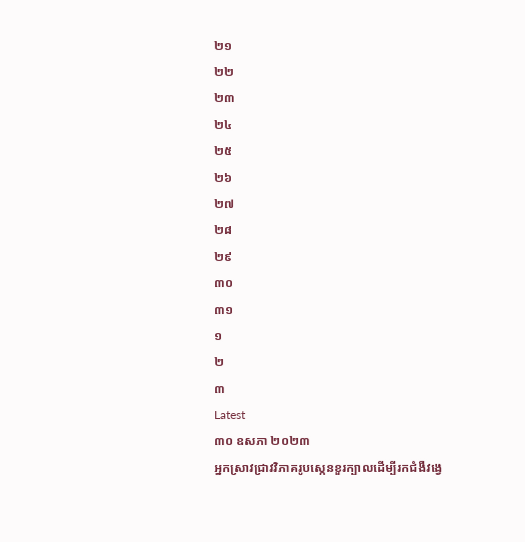២១
២២
២៣
២៤
២៥
២៦
២៧
២៨
២៩
៣០
៣១
១
២
៣
Latest
៣០ ឧសភា ២០២៣
អ្នកស្រាវជ្រាវវិភាគរូបស្កេនខួរក្បាលដើម្បីរកជំងឺវង្វេ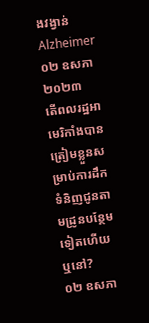ងវង្វាន់ Alzheimer
០២ ឧសភា ២០២៣
តើពលរដ្ឋអាមេរិកាំងបានត្រៀមខ្លួនសម្រាប់ការដឹកទំនិញជូនតាមដ្រូនបន្ថែមទៀតហើយឬនៅ?
០២ ឧសភា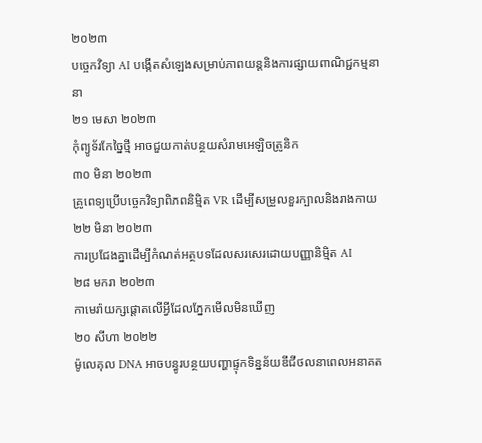២០២៣
បច្ចេកវិទ្យា AI បង្កើតសំឡេងសម្រាប់ភាពយន្តនិងការផ្សាយពាណិជ្ជកម្មនានា
២១ មេសា ២០២៣
កុំព្យូទ័រកែច្នៃថ្មី អាចជួយកាត់បន្ថយសំរាមអេឡិចត្រូនិក
៣០ មិនា ២០២៣
គ្រូពេទ្យប្រើបច្ចេកវិទ្យាពិភពនិម្មិត VR ដើម្បីសម្រួលខួរក្បាលនិងរាងកាយ
២២ មិនា ២០២៣
ការប្រជែងគ្នាដើម្បីកំណត់អត្ថបទដែលសរសេរដោយបញ្ញានិម្មិត AI
២៨ មករា ២០២៣
កាមេរ៉ាយក្សផ្តោតលើអ្វីដែលភ្នែកមើលមិនឃើញ
២០ សីហា ២០២២
ម៉ូលេគុល DNA អាចបន្ធូរបន្ថយបញ្ហាផ្ទុកទិន្នន័យឌីជីថលនាពេលអនាគត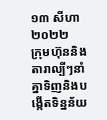១៣ សីហា ២០២២
ក្រុមហ៊ុននិងតារាល្បីៗនាំគ្នាទិញនិងបង្កើតទិន្នន័យ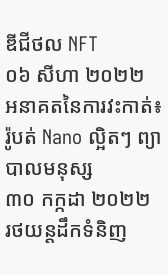ឌីជីថល NFT
០៦ សីហា ២០២២
អនាគតនៃការវះកាត់៖ រ៉ូបត់ Nano ល្អិតៗ ព្យាបាលមនុស្ស
៣០ កក្កដា ២០២២
រថយន្តដឹកទំនិញ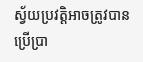ស្វ័យប្រវត្តិអាចត្រូវបានប្រើប្រា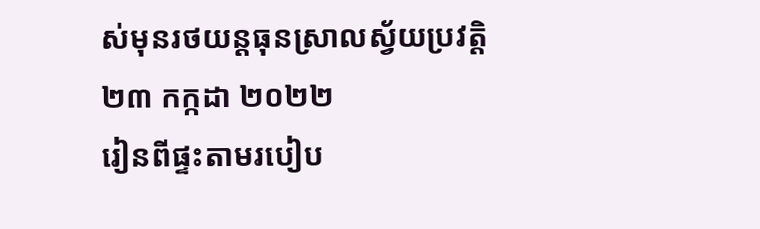ស់មុនរថយន្តធុនស្រាលស្វ័យប្រវត្តិ
២៣ កក្កដា ២០២២
រៀនពីផ្ទះតាមរបៀប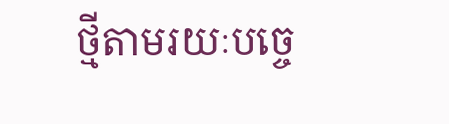ថ្មីតាមរយៈបច្ចេ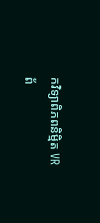កវិទ្យាពិភពនិម្មិត VR
ព័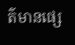ត៌មានផ្សេ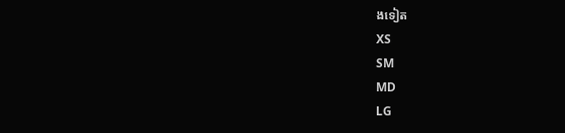ងទៀត
XS
SM
MD
LG